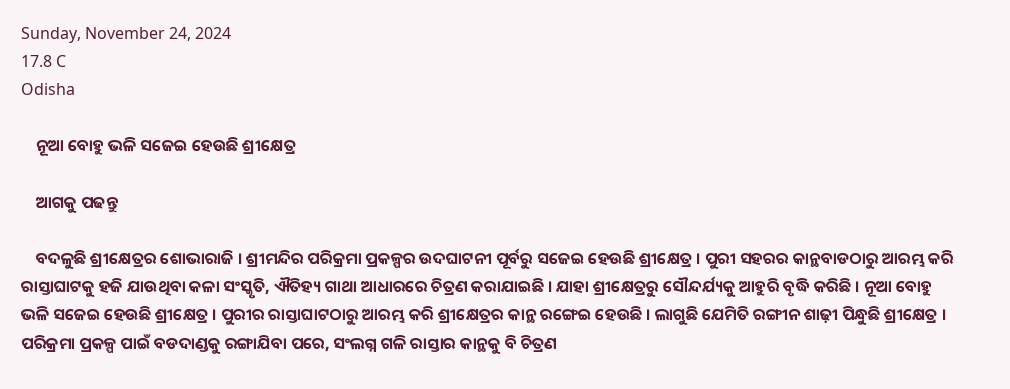Sunday, November 24, 2024
17.8 C
Odisha

    ନୂଆ ବୋହୁ ଭଳି ସଜେଇ ହେଉଛି ଶ୍ରୀକ୍ଷେତ୍ର

    ଆଗକୁ ପଢନ୍ତୁ

    ବଦଳୁଛି ଶ୍ରୀକ୍ଷେତ୍ରର ଶୋଭାରାଜି । ଶ୍ରୀମନ୍ଦିର ପରିକ୍ରମା ପ୍ରକଳ୍ପର ଉଦଘାଟନୀ ପୂର୍ବରୁ ସଜେଇ ହେଉଛି ଶ୍ରୀକ୍ଷେତ୍ର । ପୁରୀ ସହରର କାନ୍ଥବାଡଠାରୁ ଆରମ୍ଭ କରି ରାସ୍ତାଘାଟକୁ ହଜି ଯାଉଥିବା କଳା ସଂସ୍କୃତି, ଐତିହ୍ୟ ଗାଥା ଆଧାରରେ ଚିତ୍ରଣ କରାଯାଇଛି । ଯାହା ଶ୍ରୀକ୍ଷେତ୍ରରୁ ସୌନ୍ଦର୍ଯ୍ୟକୁ ଆହୁରି ବୃଦ୍ଧି କରିଛି । ନୂଆ ବୋହୁ ଭଳି ସଜେଇ ହେଉଛି ଶ୍ରୀକ୍ଷେତ୍ର । ପୁରୀର ରାସ୍ତାଘାଟଠାରୁ ଆରମ୍ଭ କରି ଶ୍ରୀକ୍ଷେତ୍ରର କାନ୍ଥ ରଙ୍ଗେଇ ହେଉଛି । ଲାଗୁଛି ଯେମିତି ରଙ୍ଗୀନ ଶାଢ଼ୀ ପିନ୍ଧୁଛି ଶ୍ରୀକ୍ଷେତ୍ର । ପରିକ୍ରମା ପ୍ରକଳ୍ପ ପାଇଁ ବଡଦାଣ୍ଡକୁ ରଙ୍ଗାଯିବା ପରେ, ସଂଲଗ୍ନ ଗଳି ରାସ୍ତାର କାନ୍ଥକୁ ବି ଚିତ୍ରଣ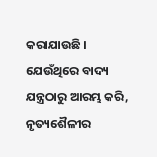କରାଯାଉଛି । ଯେଉଁଥିରେ ବାଦ୍ୟ ଯନ୍ତ୍ରଠାରୁ ଆରମ୍ଭ କରି, ନୃତ୍ୟଶୈଳୀର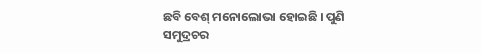ଛବି ବେଶ୍ ମନୋଲୋଭା ହୋଇଛି । ପୁଣି ସମୁଦ୍ରଚର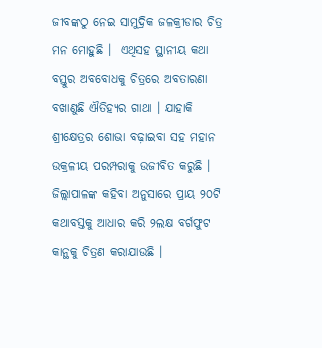ଜୀବଙ୍କଠୁ ନେଇ ସାମୁଦ୍ରିକ ଜଳକ୍ରୀଡାର ଚିତ୍ର ମନ ମୋହୁଛି ।  ଏଥିସହ ସ୍ଥାନୀୟ କଥା ବସ୍ତୁର ଅବବୋଧକୁ ଚିତ୍ରରେ ଅବତାରଣା ବଖାଣୁଛି ଐତିହ୍ୟର ଗାଥା । ଯାହାକି ଶ୍ରୀକ୍ଷେତ୍ରର ଶୋଭା ବଢ଼ାଇବା ସହ ମହାନ ଉକ୍ରଳୀୟ ପରମ୍ପରାକୁ ଉଜୀବିତ କରୁଛି । ଜିଲ୍ଲାପାଳଙ୍କ କହିବା ଅନୁସାରେ ପ୍ରାୟ ୨୦ଟି କଥାବସ୍ତକୁ ଆଧାର କରି ୨ଲକ୍ଷ ବର୍ଗଫୁଟ କାନ୍ଥକୁ ଚିତ୍ରଣ କରାଯାଉଛି ।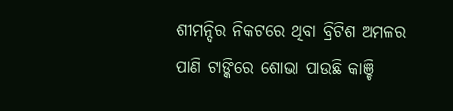ଶୀମନ୍ଦିର ନିକଟରେ ଥିବା ବ୍ରିଟିଶ ଅମଳର ପାଣି ଟାଙ୍କିରେ ଶୋଭା ପାଉଛି କାଞ୍ଚି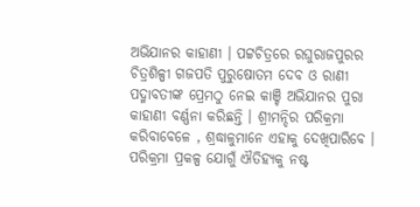ଅଭିଯାନର କାହାଣୀ । ପଟ୍ଟଚିତ୍ରରେ ରଘୁରାଜପୁରର ଚିତ୍ରଶିଳ୍ପୀ ଗଜପତି ପୁରୁଷୋତମ ଦେବ ଓ ରାଣୀ ପଦ୍ମାବତୀଙ୍କ ପ୍ରେମଠୁ ନେଇ କାଞ୍ଚି ଅଭିଯାନର ପୁରା କାହାଣୀ ବର୍ଣ୍ଣନା କରିଛନ୍ତି । ଶ୍ରୀମନ୍ଦିର ପରିକ୍ରମା କରିବାବେଳେ , ଶ୍ରଦ୍ଧାଳୁମାନେ ଏହାକୁ ଦେଖିପାରିବେ । ପରିକ୍ରମା ପ୍ରକଳ୍ପ ଯୋଗୁଁ ଐତିହ୍ୟକୁ ନଷ୍ଟ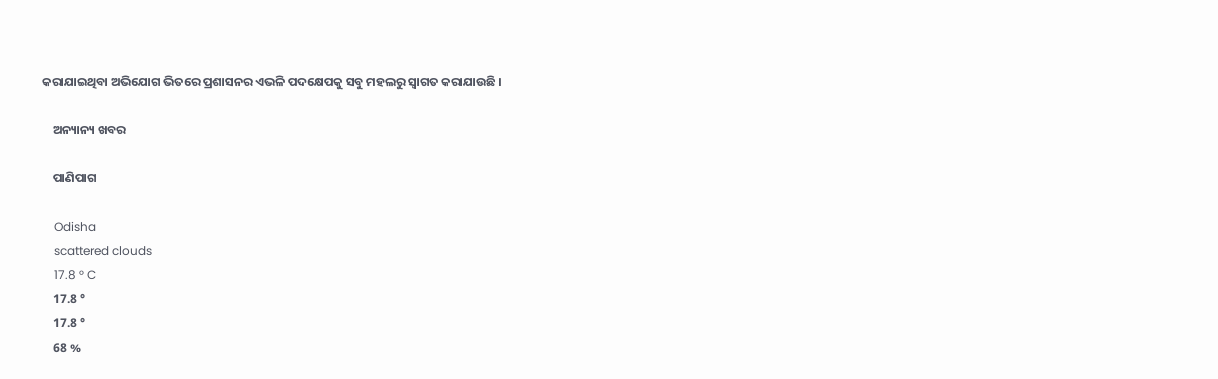କରାଯାଇଥିବା ଅଭିଯୋଗ ଭିତରେ ପ୍ରଶାସନର ଏଭଳି ପଦକ୍ଷେପକୁ ସବୁ ମହଲରୁ ସ୍ୱାଗତ କରାଯାଉଛି ।

    ଅନ୍ୟାନ୍ୟ ଖବର

    ପାଣିପାଗ

    Odisha
    scattered clouds
    17.8 ° C
    17.8 °
    17.8 °
    68 %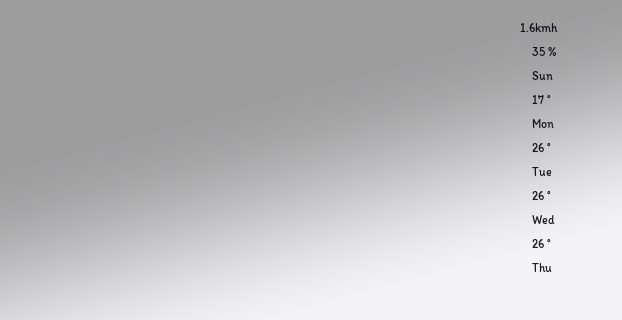1.6kmh
    35 %
    Sun
    17 °
    Mon
    26 °
    Tue
    26 °
    Wed
    26 °
    Thu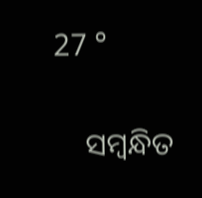27 °

    ସମ୍ବନ୍ଧିତ